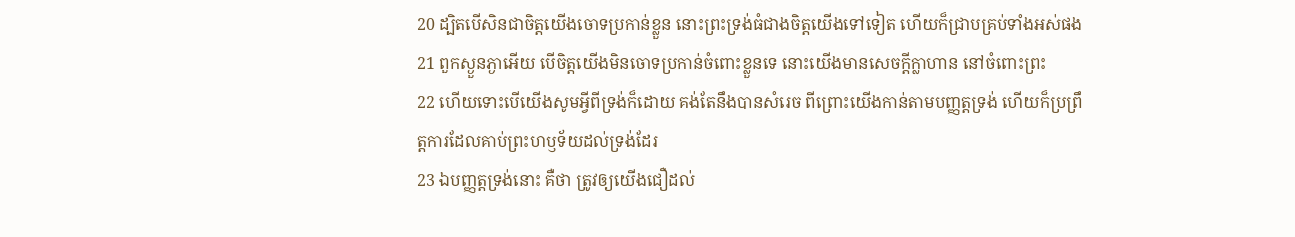20 ដ្បិតបើសិនជាចិត្តយើងចោទប្រកាន់ខ្លួន នោះព្រះទ្រង់ធំជាងចិត្តយើងទៅទៀត ហើយក៏ជ្រាបគ្រប់ទាំងអស់ផង
21 ពួកស្ងួនភ្ងាអើយ បើចិត្តយើងមិនចោទប្រកាន់ចំពោះខ្លួនទេ នោះយើងមានសេចក្តីក្លាហាន នៅចំពោះព្រះ
22 ហើយទោះបើយើងសូមអ្វីពីទ្រង់ក៏ដោយ គង់តែនឹងបានសំរេច ពីព្រោះយើងកាន់តាមបញ្ញត្តទ្រង់ ហើយក៏ប្រព្រឹត្តការដែលគាប់ព្រះហឫទ័យដល់ទ្រង់ដែរ
23 ឯបញ្ញត្តទ្រង់នោះ គឺថា ត្រូវឲ្យយើងជឿដល់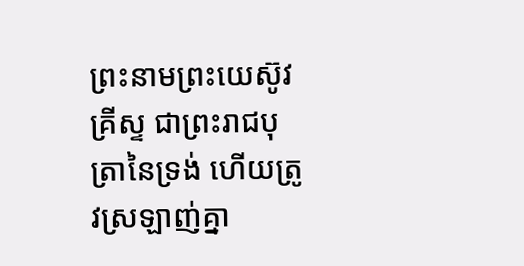ព្រះនាមព្រះយេស៊ូវគ្រីស្ទ ជាព្រះរាជបុត្រានៃទ្រង់ ហើយត្រូវស្រឡាញ់គ្នា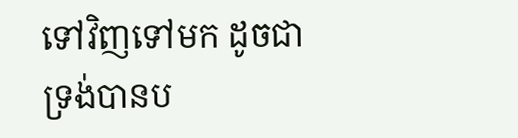ទៅវិញទៅមក ដូចជាទ្រង់បានប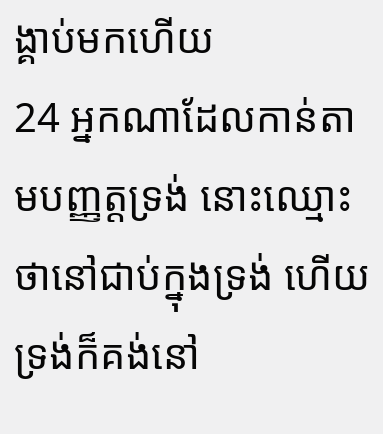ង្គាប់មកហើយ
24 អ្នកណាដែលកាន់តាមបញ្ញត្តទ្រង់ នោះឈ្មោះថានៅជាប់ក្នុងទ្រង់ ហើយទ្រង់ក៏គង់នៅ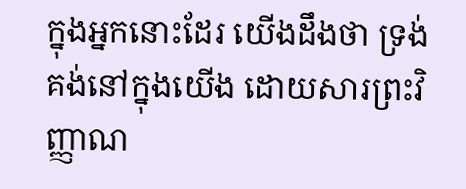ក្នុងអ្នកនោះដែរ យើងដឹងថា ទ្រង់គង់នៅក្នុងយើង ដោយសារព្រះវិញ្ញាណ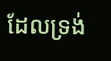ដែលទ្រង់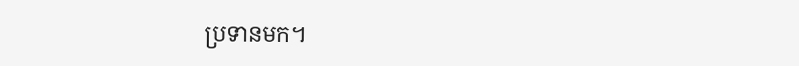ប្រទានមក។